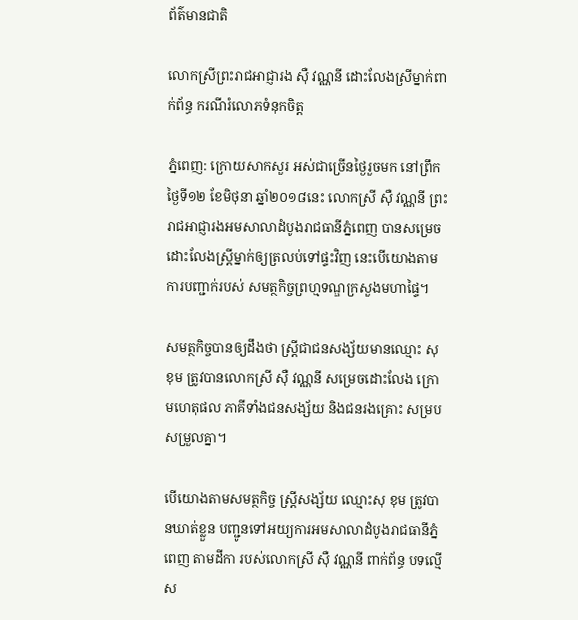ព័ត៌មានជាតិ

លោកស្រីព្រះរាជអាជ្ញារង ស៊ឺ វណ្ណនី ដោះលែងស្រីម្នាក់ពាក់ព័ន្ធ ករណីរំលោភទំនុកចិត្ត

ភ្នំពេញ: ក្រោយសាកសួរ អស់ជាច្រើនថ្ងៃរួចមក នៅព្រឹកថ្ងៃទី១២ ខែមិថុនា ឆ្នាំ២០១៨នេះ លោកស្រី ស៊ឺ វណ្ណនី ព្រះរាជអាជ្ញារងអមសាលាដំបូងរាជធានីភ្នំពេញ បានសម្រេចដោះលែងស្ត្រីម្នាក់ឲ្យត្រលប់ទៅផ្ទះវិញ នេះបើយោងតាមការបញ្ជាក់របស់ សមត្ថកិច្ចព្រហ្មទណ្ឌក្រសួងមហាផ្ទៃ។

សមត្ថកិច្ចបានឲ្យដឹងថា ស្ត្រីជាជនសង្ស័យមានឈ្មោះ សុ ខុម ត្រូវបានលោកស្រី ស៊ឺ វណ្ណនី សម្រេចដោះលែង ក្រោមហេតុផល ភាគីទាំងជនសង្ស័យ និងជនរងគ្រោះ សម្របសម្រួលគ្នា។

បើយោងតាមសមត្ថកិច្ច ស្ត្រីសង្ស័យ ឈ្មោះសុ ខុម ត្រូវបានឃាត់ខ្លួន បញ្ជូនទៅអយ្យការអមសាលាដំបូងរាជធានីភ្នំពេញ តាមដីកា របស់លោកស្រី ស៊ឺ វណ្ណនី ពាក់ព័ន្ធ បទល្មើស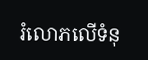រំលោភលើទំនុ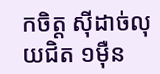កចិត្ត ស៊ីដាច់លុយជិត ១ម៉ឺន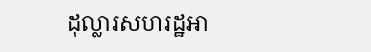ដុល្លារសហរដ្ឋអា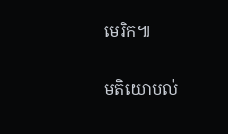មេរិក៕

មតិយោបល់